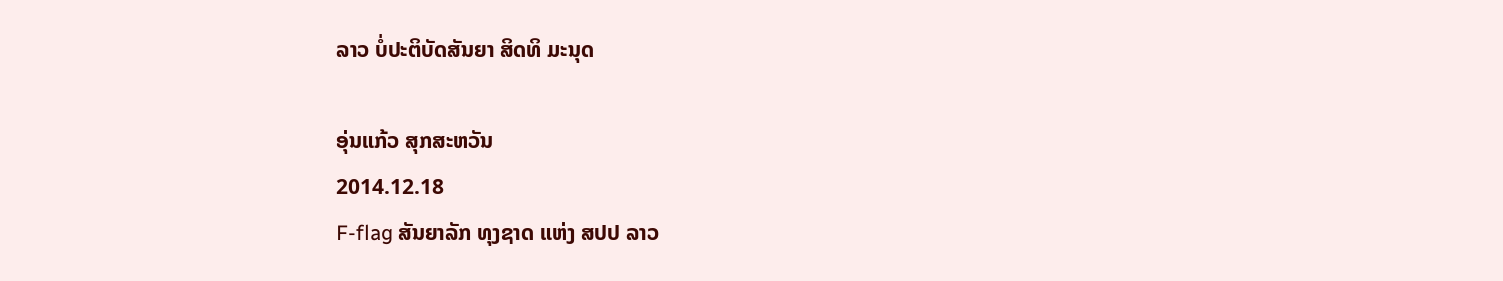ລາວ ບໍ່ປະຕິບັດສັນຍາ ສິດທິ ມະນຸດ

ອຸ່ນແກ້ວ ສຸກສະຫວັນ
2014.12.18
F-flag ສັນຍາລັກ ທຸງຊາດ ແຫ່ງ ສປປ ລາວ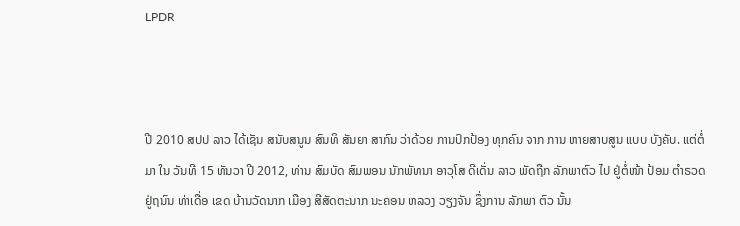LPDR



ປີ 2010 ສປປ ລາວ ໄດ້ເຊັນ ສນັບສນູນ ສົນທິ ສັນຍາ ສາກົນ ວ່າດ້ວຍ ການປົກປ້ອງ ທຸກຄົນ ຈາກ ການ ຫາຍສາບສູນ ແບບ ບັງຄັບ. ແຕ່ຕໍ່ມາ ໃນ ວັນທີ 15 ທັນວາ ປີ 2012, ທ່ານ ສົມບັດ ສົມພອນ ນັກພັທນາ ອາວຸໂສ ດີເດັ່ນ ລາວ ພັດຖືກ ລັກພາຕົວ ໄປ ຢູ່ຕໍ່ໜ້າ ປ້ອມ ຕຳຣວດ ຢູ່ຖນົນ ທ່າເດື່ອ ເຂດ ບ້ານວັດນາກ ເມືອງ ສີສັດຕະນາກ ນະຄອນ ຫລວງ ວຽງຈັນ ຊຶ່ງການ ລັກພາ ຕົວ ນັ້ນ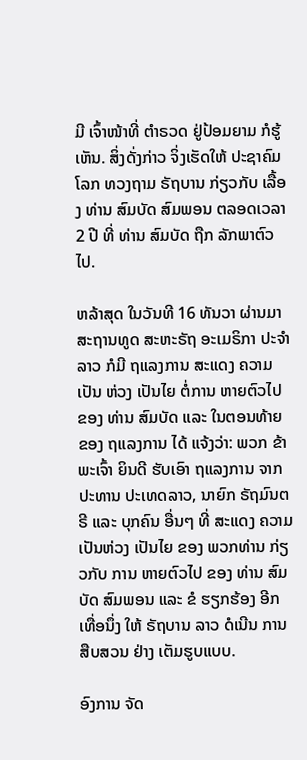ມີ ເຈົ້າໜ້າທີ່ ຕຳຣວດ ຢູ່ປ້ອມຍາມ ກໍຮູ້ເຫັນ. ສິ່ງດັ່ງກ່າວ ຈິ່ງເຮັດໃຫ້ ປະຊາຄົມ ໂລກ ທວງຖາມ ຣັຖບານ ກ່ຽວກັບ ເລື້ອງ ທ່ານ ສົມບັດ ສົມພອນ ຕລອດເວລາ 2 ປີ ທີ່ ທ່ານ ສົມບັດ ຖືກ ລັກພາຕົວ ໄປ.

ຫລ້າສຸດ ໃນວັນທີ 16 ທັນວາ ຜ່ານມາ ສະຖານທູດ ສະຫະຣັຖ ອະເມຣິກາ ປະຈຳລາວ ກໍມີ ຖແລງການ ສະແດງ ຄວາມ ເປັນ ຫ່ວງ ເປັນໄຍ ຕໍ່ການ ຫາຍຕົວໄປ ຂອງ ທ່ານ ສົມບັດ ແລະ ໃນຕອນທ້າຍ ຂອງ ຖແລງການ ໄດ້ ແຈ້ງວ່າ: ພວກ ຂ້າພະເຈົ້າ ຍິນດີ ຮັບເອົາ ຖແລງການ ຈາກ ປະທານ ປະເທດລາວ, ນາຍົກ ຣັຖມົນຕຣີ ແລະ ບຸກຄົນ ອື່ນໆ ທີ່ ສະແດງ ຄວາມ ເປັນຫ່ວງ ເປັນໄຍ ຂອງ ພວກທ່ານ ກ່ຽວກັບ ການ ຫາຍຕົວໄປ ຂອງ ທ່ານ ສົມບັດ ສົມພອນ ແລະ ຂໍ ຮຽກຮ້ອງ ອີກເທື່ອນຶ່ງ ໃຫ້ ຣັຖບານ ລາວ ດໍເນີນ ການ ສືບສວນ ຢ່າງ ເຕັມຮູບແບບ.

ອົງການ ຈັດ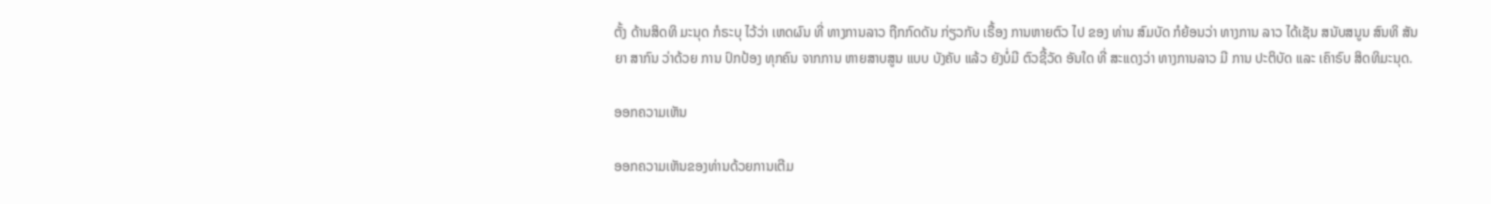ຕັ້ງ ດ້ານສິດທິ ມະນຸດ ກໍຣະບຸ ໄວ້ວ່າ ເຫດຜົນ ທີ່ ທາງການລາວ ຖືກກົດດັນ ກ່ຽວກັບ ເຣື້ອງ ການຫາຍຕົວ ໄປ ຂອງ ທ່ານ ສົມບັດ ກໍຍ້ອນວ່າ ທາງການ ລາວ ໄດ້ເຊັນ ສນັບສນູນ ສົນທິ ສັນຍາ ສາກົນ ວ່າດ້ວຍ ການ ປົກປ້ອງ ທຸກຄົນ ຈາກການ ຫາຍສາບສູນ ແບບ ບັງຄັບ ແລ້ວ ຍັງບໍ່ມີ ຕົວຊີ້ວັດ ອັນໃດ ທີ່ ສະແດງວ່າ ທາງການລາວ ມີ ການ ປະຕິບັດ ແລະ ເຄົາຣົບ ສິດທິມະນຸດ.

ອອກຄວາມເຫັນ

ອອກຄວາມເຫັນຂອງທ່ານດ້ວຍການເຕີມ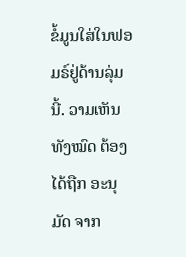ຂໍ້ມູນໃສ່ໃນຟອມຣ໌ຢູ່ດ້ານລຸ່ມນີ້. ວາມເຫັນທັງໝົດ ຕ້ອງໄດ້ຖືກ ອະນຸມັດ ຈາກ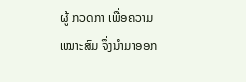ຜູ້ ກວດກາ ເພື່ອຄວາມເໝາະສົມ ຈຶ່ງນໍາມາອອກ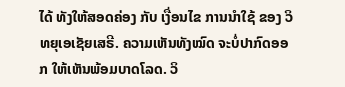ໄດ້ ທັງໃຫ້ສອດຄ່ອງ ກັບ ເງື່ອນໄຂ ການນຳໃຊ້ ຂອງ ວິທຍຸເອເຊັຍເສຣີ. ຄວາມເຫັນທັງໝົດ ຈະບໍ່ປາກົດອອກ ໃຫ້ເຫັນພ້ອມບາດໂລດ. ວິ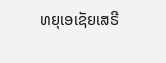ທຍຸເອເຊັຍເສຣີ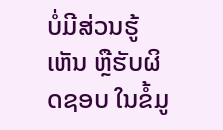ບໍ່ມີສ່ວນຮູ້ເຫັນ ຫຼືຮັບຜິດຊອບ ໃນຂໍ້ມູ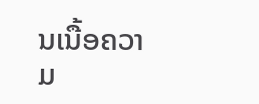ນເນື້ອຄວາມ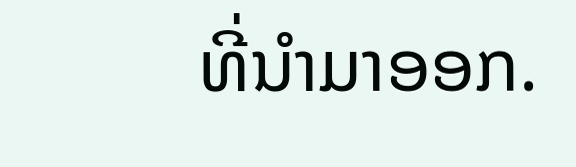ທີ່ນໍາມາອອກ.